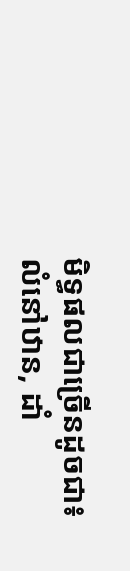មិទ្ធផលជាច្រើនដូចជា៖ លំនៅឋាន, ដាំ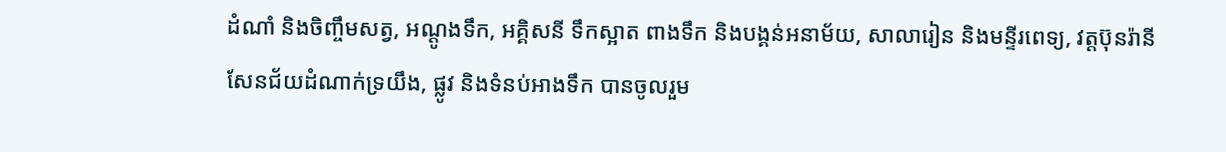ដំណាំ និងចិញ្ចឹមសត្វ, អណ្តូងទឹក, អគ្គិសនី ទឹកស្អាត ពាងទឹក និងបង្គន់អនាម័យ, សាលារៀន និងមន្ទីរពេទ្យ, វត្តប៊ុនរ៉ានីសែនជ័យដំណាក់ទ្រយឹង, ផ្លូវ និងទំនប់អាងទឹក បានចូលរួម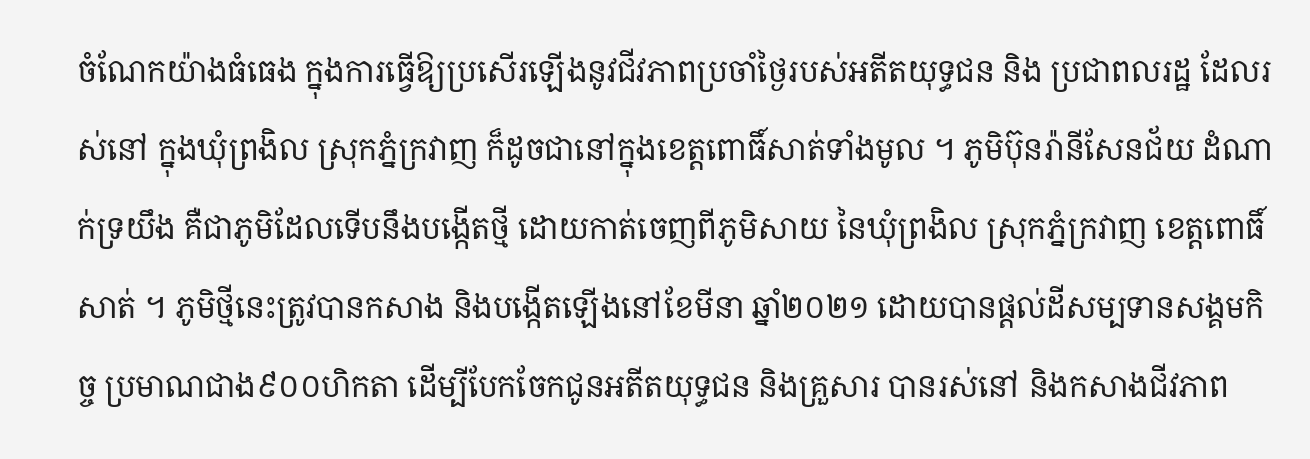ចំណែកយ៉ាងធំធេង ក្នុងការធ្វើឱ្យប្រសើរឡើងនូវជីវភាពប្រចាំថ្ងៃរបស់អតីតយុទ្ធជន និង ប្រជាពលរដ្ឋ ដែលរស់នៅ ក្នុងឃុំព្រងិល ស្រុកភ្នំក្រវាញ ក៏ដូចជានៅក្នុងខេត្តពោធិ៍សាត់ទាំងមូល ។ ភូមិប៊ុនរ៉ានីសែនជ័យ ដំណាក់ទ្រយឹង គឺជាភូមិដែលទើបនឹងបង្កើតថ្មី ដោយកាត់ចេញពីភូមិសាយ នៃឃុំព្រងិល ស្រុកភ្នំក្រវាញ ខេត្តពោធិ៍សាត់ ។ ភូមិថ្មីនេះត្រូវបានកសាង និងបង្កើតឡើងនៅខែមីនា ឆ្នាំ២០២១ ដោយបានផ្ដល់ដីសម្បទានសង្គមកិច្ច ប្រមាណជាង៩០០ហិកតា ដើម្បីបែកចែកជូនអតីតយុទ្ធជន និងគ្រួសារ បានរស់នៅ និងកសាងជីវភាព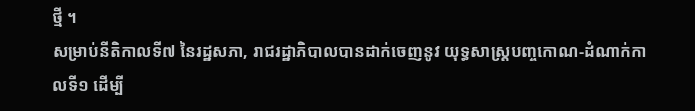ថ្មី ។
សម្រាប់នីតិកាលទី៧ នៃរដ្ឋសភា, រាជរដ្ឋាភិបាលបានដាក់ចេញនូវ យុទ្ធសាស្ត្របញ្ចកោណ-ដំណាក់កាលទី១ ដើម្បី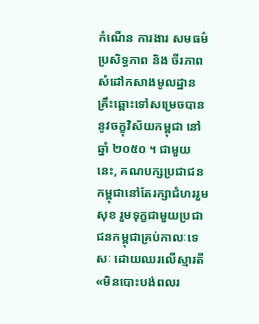កំណើន ការងារ សមធម៌ ប្រសិទ្ធភាព និង ចីរភាព សំដៅកសាងមូលដ្ឋានគ្រឹះឆ្ពោះទៅសម្រេចបាននូវចក្ខុវិស័យកម្ពុជា នៅឆ្នាំ ២០៥០ ។ ជាមួយនេះ, គណបក្សប្រជាជនកម្ពុជានៅតែរក្សាជំហររួមសុខ រួមទុក្ខជាមួយប្រជាជនកម្ពុជាគ្រប់កាលៈទេសៈ ដោយឈរលើស្មារតី «មិនបោះបង់ពលរ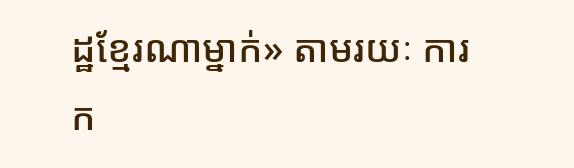ដ្ឋខ្មែរណាម្នាក់» តាមរយៈ ការក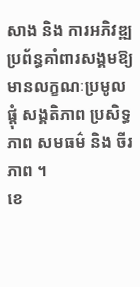សាង និង ការអភិវឌ្ឍប្រព័ន្ធគាំពារសង្គមឱ្យមានលក្ខណៈប្រមូលផ្តុំ សង្គតិភាព ប្រសិទ្ធភាព សមធម៌ និង ចីរភាព ។
ខេ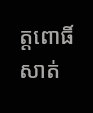ត្តពោធិ៍សាត់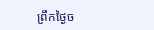ព្រឹកថ្ងៃច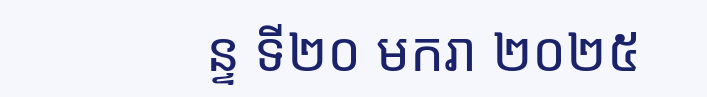ន្ទ ទី២០ មករា ២០២៥